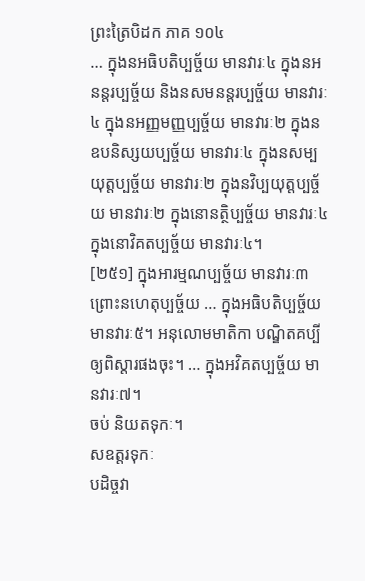ព្រះត្រៃបិដក ភាគ ១០៤
… ក្នុងនអធិបតិប្បច្ច័យ មានវារៈ៤ ក្នុងនអនន្តរប្បច្ច័យ និងនសមនន្តរប្បច្ច័យ មានវារៈ៤ ក្នុងនអញ្ញមញ្ញប្បច្ច័យ មានវារៈ២ ក្នុងនឧបនិស្សយប្បច្ច័យ មានវារៈ៤ ក្នុងនសម្បយុត្តប្បច្ច័យ មានវារៈ២ ក្នុងនវិប្បយុត្តប្បច្ច័យ មានវារៈ២ ក្នុងនោនត្ថិប្បច្ច័យ មានវារៈ៤ ក្នុងនោវិគតប្បច្ច័យ មានវារៈ៤។
[២៥១] ក្នុងអារម្មណប្បច្ច័យ មានវារៈ៣ ព្រោះនហេតុប្បច្ច័យ … ក្នុងអធិបតិប្បច្ច័យ មានវារៈ៥។ អនុលោមមាតិកា បណ្ឌិតគប្បីឲ្យពិស្តារផងចុះ។ … ក្នុងអវិគតប្បច្ច័យ មានវារៈ៧។
ចប់ និយតទុកៈ។
សឧត្តរទុកៈ
បដិច្ចវា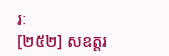រៈ
[២៥២] សឧត្តរ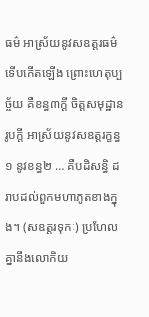ធម៌ អាស្រ័យនូវសឧត្តរធម៌ ទើបកើតឡើង ព្រោះហេតុប្បច្ច័យ គឺខន្ធ៣ក្តី ចិត្តសមុដ្ឋានរូបក្តី អាស្រ័យនូវសឧត្តរក្ខន្ធ១ នូវខន្ធ២ … គឺបដិសន្ធិ ដរាបដល់ពួកមហាភូតខាងក្នុង។ (សឧត្តរទុកៈ) ប្រហែលគ្នានឹងលោកិយ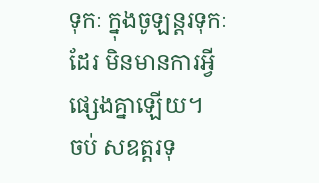ទុកៈ ក្នុងចូឡន្តរទុកៈដែរ មិនមានការអ្វីផ្សេងគ្នាឡើយ។
ចប់ សឧត្តរទុ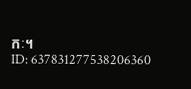កៈ។
ID: 637831277538206360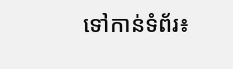ទៅកាន់ទំព័រ៖